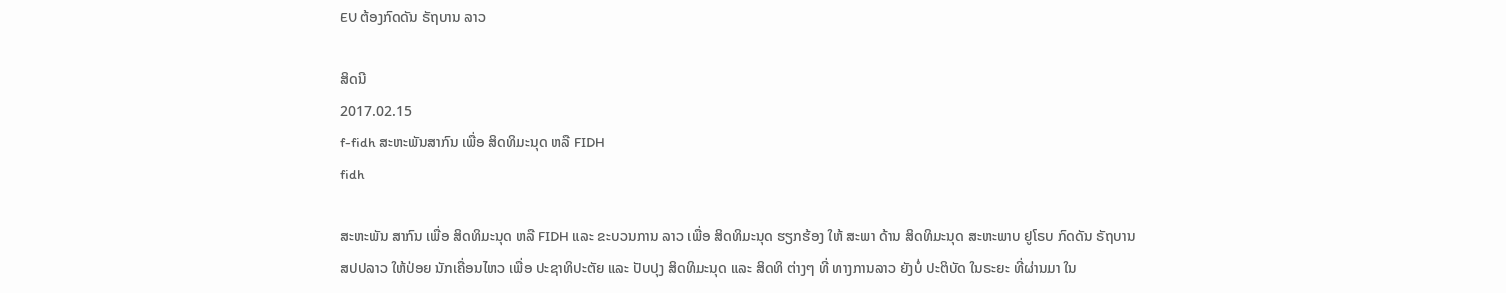EU ຕ້ອງກົດດັນ ຣັຖບານ ລາວ

ສິດນີ
2017.02.15
f-fidh ສະຫະພັນສາກົນ ເພື່ອ ສິດທິມະນຸດ ຫລື FIDH
fidh

ສະຫະພັນ ສາກົນ ເພື່ອ ສິດທິມະນຸດ ຫລື FIDH ແລະ ຂະບວນການ ລາວ ເພື່ອ ສິດທິມະນຸດ ຮຽກຮ້ອງ ໃຫ້ ສະພາ ດ້ານ ສິດທິມະນຸດ ສະຫະພາບ ຢູໂຣບ ກົດດັນ ຣັຖບານ ສປປລາວ ໃຫ້ປ່ອຍ ນັກເຄື່ອນໄຫວ ເພື່ອ ປະຊາທິປະຕັຍ ແລະ ປັບປຸງ ສິດທິມະນຸດ ແລະ ສິດທິ ຕ່າງໆ ທີ່ ທາງການລາວ ຍັງບໍ່ ປະຕິບັດ ໃນຣະຍະ ທີ່ຜ່ານມາ ໃນ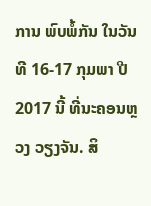ການ ພົບພໍ້ກັນ ໃນວັນທີ 16-17 ກຸມພາ ປີ 2017 ນີ້ ທີ່ນະຄອນຫຼວງ ວຽງຈັນ. ສິ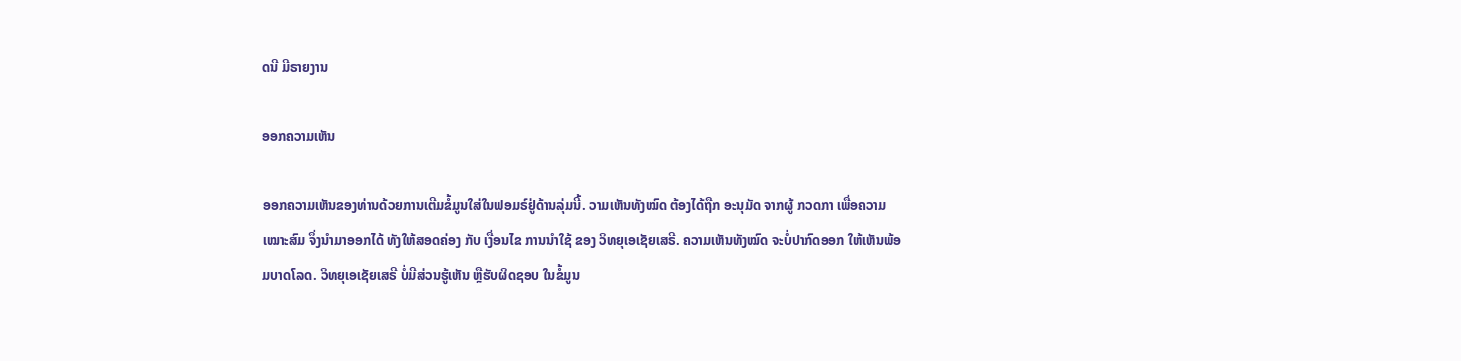ດນີ ມີຣາຍງານ

ອອກຄວາມເຫັນ

ອອກຄວາມເຫັນຂອງທ່ານດ້ວຍການເຕີມຂໍ້ມູນໃສ່ໃນຟອມຣ໌ຢູ່ດ້ານລຸ່ມນີ້. ວາມເຫັນທັງໝົດ ຕ້ອງໄດ້ຖືກ ອະນຸມັດ ຈາກຜູ້ ກວດກາ ເພື່ອຄວາມເໝາະສົມ ຈຶ່ງນໍາມາອອກໄດ້ ທັງໃຫ້ສອດຄ່ອງ ກັບ ເງື່ອນໄຂ ການນຳໃຊ້ ຂອງ ວິທຍຸເອເຊັຍເສຣີ. ຄວາມເຫັນທັງໝົດ ຈະບໍ່ປາກົດອອກ ໃຫ້ເຫັນພ້ອມບາດໂລດ. ວິທຍຸເອເຊັຍເສຣີ ບໍ່ມີສ່ວນຮູ້ເຫັນ ຫຼືຮັບຜິດຊອບ ໃນຂໍ້ມູນ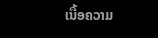ເນື້ອຄວາມ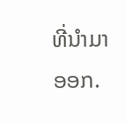ທີ່ນໍາມາອອກ.